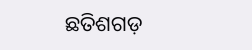ଛତିଶଗଡ଼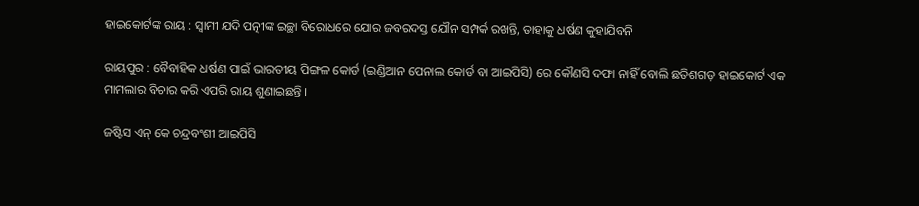ହାଇକୋର୍ଟଙ୍କ ରାୟ : ସ୍ୱାମୀ ଯଦି ପତ୍ନୀଙ୍କ ଇଚ୍ଛା ବିରୋଧରେ ଯୋର ଜବରଦସ୍ତ ଯୌନ ସମ୍ପର୍କ ରଖନ୍ତି, ତାହାକୁ ଧର୍ଷଣ କୁହାଯିବନି

ରାୟପୁର : ବୈବାହିକ ଧର୍ଷଣ ପାଇଁ ଭାରତୀୟ ପିଙ୍ଗଳ କୋର୍ଡ (ଇଣ୍ଡିଆନ ପେନାଲ କୋର୍ଡ ବା ଆଇପିସି) ରେ କୌଣସି ଦଫା ନାହିଁ ବୋଲି ଛତିଶଗଡ଼ ହାଇକୋର୍ଟ ଏକ ମାମଲାର ବିଚାର କରି ଏପରି ରାୟ ଶୁଣାଇଛନ୍ତି ।

ଜଷ୍ଟିସ ଏନ୍‌ କେ ଚନ୍ଦ୍ରବଂଶୀ ଆଇପିସି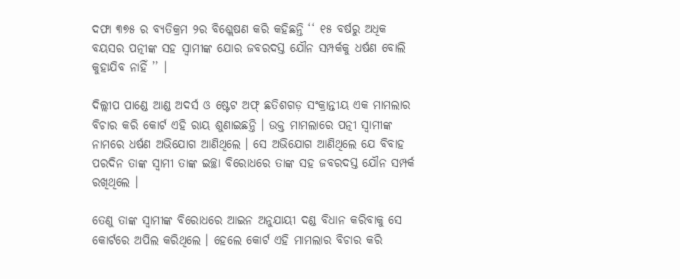ଦଫା ୩୭୫ ର ବ୍ୟତିକ୍ରମ ୨ର ବିଶ୍ଲେଷଣ କରି କହିଛନ୍ତି ‘‘ ୧୫ ବର୍ଷରୁ ଅଧିକ ବୟସର ପତ୍ନୀଙ୍କ ସହ ସ୍ୱାମୀଙ୍କ ଯୋର ଜବରଦସ୍ତ ଯୌନ ସମ୍ପର୍କକୁ ଧର୍ଷଣ ବୋଲି କୁହାଯିବ ନାହିଁ ’’ ।

ଦିଲ୍ଲୀପ ପାଣ୍ଡେ ଆଣ୍ଡ ଅଦର୍ସ ଓ ଷ୍ଟେଟ ଅଫ୍‌ ଛତିଶଗଡ଼ ସଂକ୍ରାନ୍ତୀୟ ଏକ ମାମଲାର ବିଚାର କରି କୋର୍ଟ ଏହି ରାୟ ଶୁଣାଇଛନ୍ତି । ଉକ୍ତ ମାମଲାରେ ପତ୍ନୀ ସ୍ୱାମୀଙ୍କ ନାମରେ ଧର୍ଷଣ ଅଭିଯୋଗ ଆଣିଥିଲେ । ସେ ଅଭିଯୋଗ ଆଣିଥିଲେ ଯେ ବିବାହ ପରଦିନ ତାଙ୍କ ସ୍ୱାମୀ ତାଙ୍କ ଇଚ୍ଛା ବିରୋଧରେ ତାଙ୍କ ସହ ଜବରଦସ୍ତ ଯୌନ ସମ୍ପର୍କ ରଖିଥିଲେ ।

ତେଣୁ ତାଙ୍କ ସ୍ୱାମୀଙ୍କ ବିରୋଧରେ ଆଇନ ଅନୁଯାୟୀ ଦଣ୍ଡ ବିଧାନ କରିବାକୁ ସେ କୋର୍ଟରେ ଅପିଲ କରିଥିଲେ । ହେଲେ କୋର୍ଟ ଏହି ମାମଲାର ବିଚାର କରି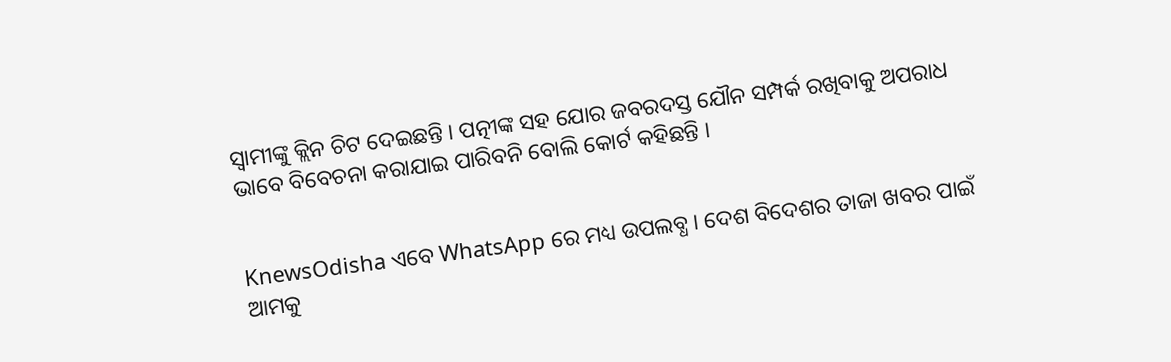ସ୍ୱାମୀଙ୍କୁ କ୍ଲିନ ଚିଟ ଦେଇଛନ୍ତି । ପତ୍ନୀଙ୍କ ସହ ଯୋର ଜବରଦସ୍ତ ଯୌନ ସମ୍ପର୍କ ରଖିବାକୁ ଅପରାଧ ଭାବେ ବିବେଚନା କରାଯାଇ ପାରିବନି ବୋଲି କୋର୍ଟ କହିଛନ୍ତି ।


KnewsOdisha ଏବେ WhatsApp ରେ ମଧ୍ୟ ଉପଲବ୍ଧ । ଦେଶ ବିଦେଶର ତାଜା ଖବର ପାଇଁ ଆମକୁ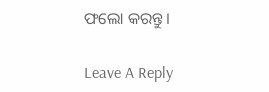ଫଲୋ କରନ୍ତୁ ।

Leave A Reply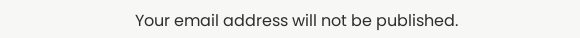Your email address will not be published.